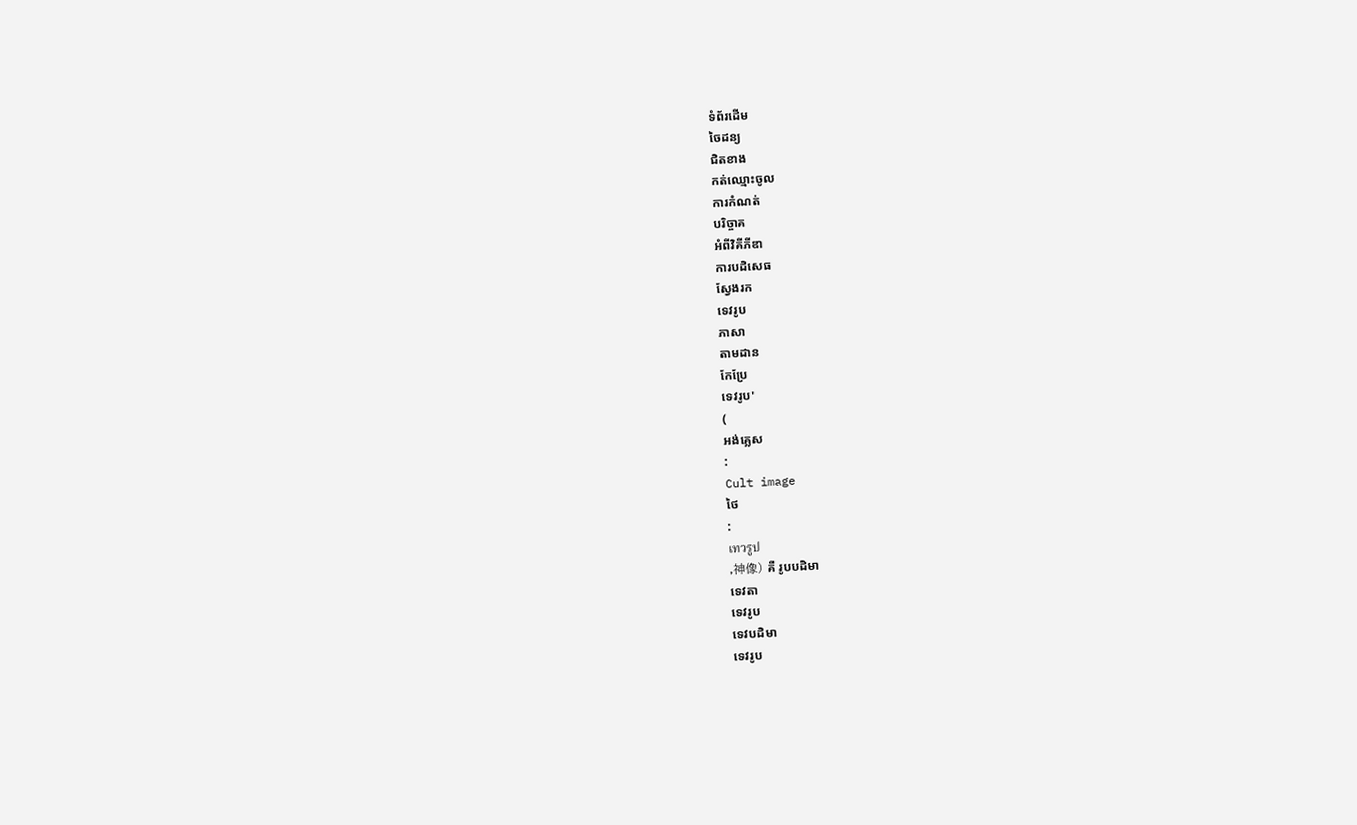ទំព័រដើម
ចៃដន្យ
ជិតខាង
កត់ឈ្មោះចូល
ការកំណត់
បរិច្ចាគ
អំពីវិគីភីឌា
ការបដិសេធ
ស្វែងរក
ទេវរូប
ភាសា
តាមដាន
កែប្រែ
ទេវរូប'
(
អង់គ្លេស
:
Cult image
ថៃ
:
เทวรูป
,神像) គឺ រូបបដិមា
ទេវតា
ទេវរូប
ទេវបដិមា
ទេវរូប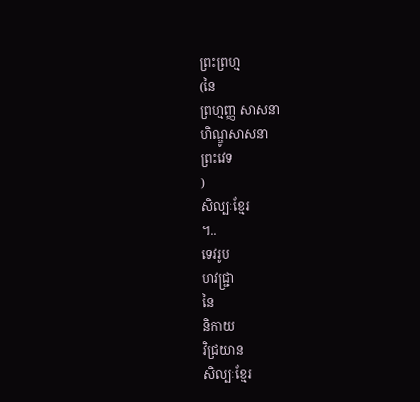ព្រះព្រហ្ម
(នៃ
ព្រហ្មញ្ញ សាសនា
ហិណ្ឌូសាសនា
ព្រះវេទ
)
សិល្បៈខ្មែរ
។..
ទេវរូប
ហវជ្រ្ជា
នៃ
និកាយ
វិជ្រយាន
សិល្បៈខ្មែរ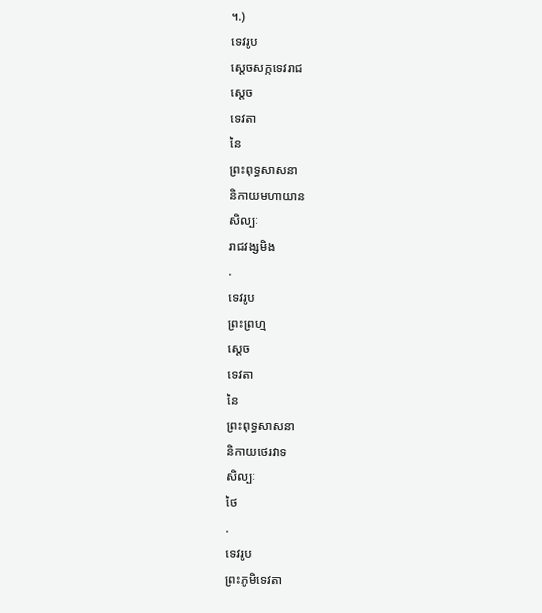។.)
ទេវរូប
ស្តេចសក្កទេវរាជ
ស្តេច
ទេវតា
នៃ
ព្រះពុទ្ធសាសនា
និកាយមហាយាន
សិល្បៈ
រាជវង្សមិង
.
ទេវរូប
ព្រះព្រហ្ម
ស្តេច
ទេវតា
នៃ
ព្រះពុទ្ធសាសនា
និកាយថេរវាទ
សិល្បៈ
ថៃ
.
ទេវរូប
ព្រះភូមិទេវតា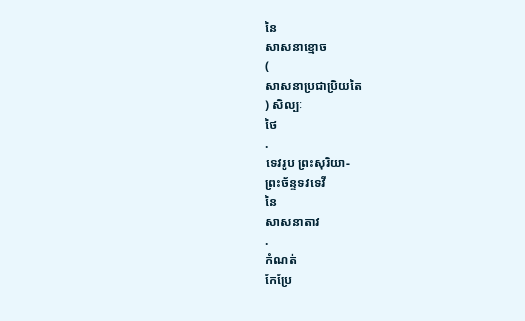នៃ
សាសនាខ្មោច
(
សាសនាប្រជាប្រិយតៃ
) សិល្បៈ
ថៃ
.
ទេវរូប ព្រះសុរិយា-
ព្រះច័ន្ទទវទេវី
នៃ
សាសនាតាវ
.
កំណត់
កែប្រែ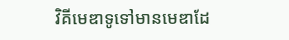វិគីមេឌាទូទៅមានមេឌាដែ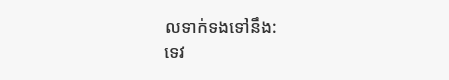លទាក់ទងទៅនឹង:
ទេវ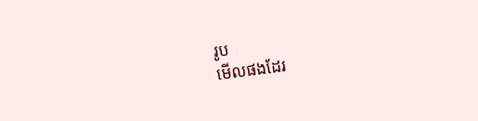រូប
មើលផងដែរ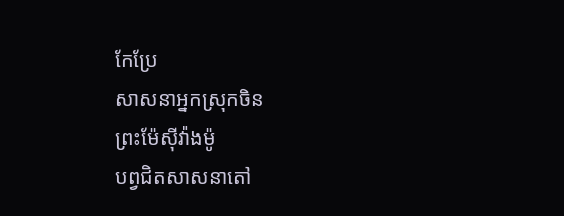កែប្រែ
សាសនាអ្នកស្រុកចិន
ព្រះម៉ែស៊ីវ៉ាងម៉ូ
បព្វជិតសាសនាតៅ